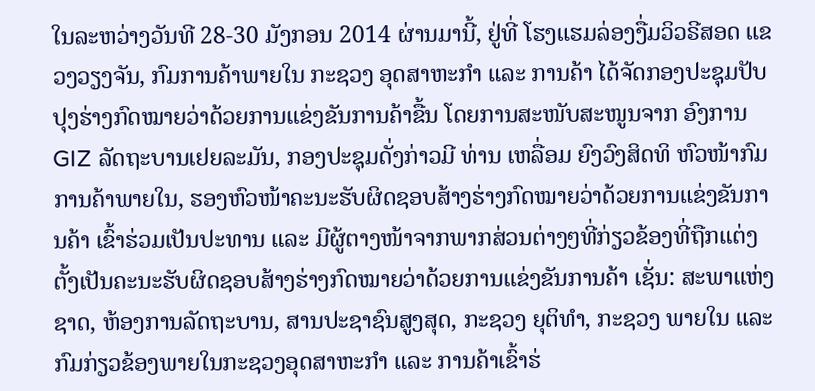ໃນລະຫວ່າງວັນທີ 28-30 ມັງກອນ 2014 ຜ່ານມານີ້, ຢູ່ທີ່ ໂຮງແຮມລ່ອງງື່ມວິວຣີສອດ ແຂວງວຽງຈັນ, ກົມການຄ້າພາຍໃນ ກະຊວງ ອຸດສາຫະກຳ ແລະ ການຄ້າ ໄດ້ຈັດກອງປະຊຸມປັບປຸງຮ່າງກົດໝາຍວ່າດ້ວຍການແຂ່ງຂັນການຄ້າຂື້ນ ໂດຍການສະໜັບສະໜູນຈາກ ອົງການ GIZ ລັດຖະບານເຢຍລະມັນ, ກອງປະຊຸມດັ່ງກ່າວມີ ທ່ານ ເຫລື່ອມ ຍົງວົງສິດທິ ຫົວໜ້າກົມການຄ້າພາຍໃນ, ຮອງຫົວໜ້າຄະນະຮັບຜິດຊອບສ້າງຮ່າງກົດໝາຍວ່າດ້ວຍການແຂ່ງຂັນການຄ້າ ເຂົ້າຮ່ວມເປັນປະທານ ແລະ ມີຜູ້ຕາງໜ້າຈາກພາກສ່ວນຕ່າງໆທີ່ກ່ຽວຂ້ອງທີ່ຖືກແຕ່ງຕັ້ງເປັນຄະນະຮັບຜິດຊອບສ້າງຮ່າງກົດໝາຍວ່າດ້ວຍການແຂ່ງຂັນການຄ້າ ເຊັ່ນ: ສະພາແຫ່ງຊາດ, ຫ້ອງການລັດຖະບານ, ສານປະຊາຊົນສູງສຸດ, ກະຊວງ ຍຸຕິທຳ, ກະຊວງ ພາຍໃນ ແລະ ກົມກ່ຽວຂ້ອງພາຍໃນກະຊວງອຸດສາຫະກຳ ແລະ ການຄ້າເຂົ້າຮ່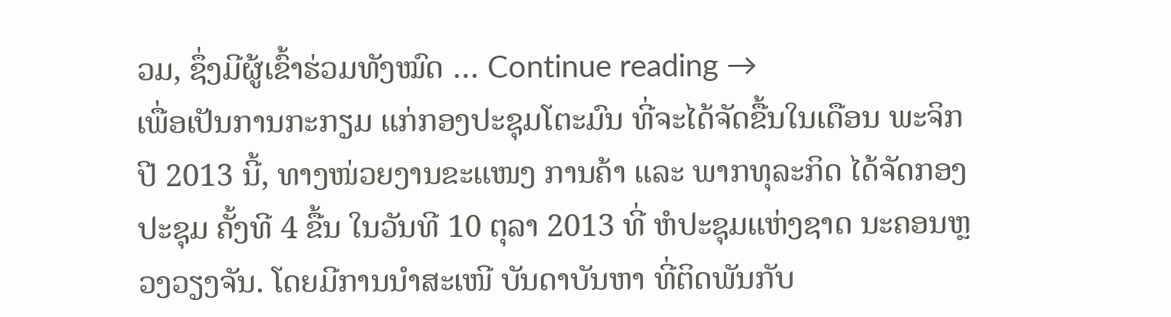ວມ, ຊຶ່ງມີຜູ້ເຂົ້າຮ່ວມທັງໝົດ … Continue reading →
ເພື່ອເປັນການກະກຽມ ແກ່ກອງປະຊຸມໂຕະມົນ ທີ່ຈະໄດ້ຈັດຂື້ນໃນເດືອນ ພະຈິກປີ 2013 ນີ້, ທາງໜ່ວຍງານຂະແໜງ ການຄ້າ ແລະ ພາກທຸລະກິດ ໄດ້ຈັດກອງປະຊຸມ ຄັ້ງທີ 4 ຂື້ນ ໃນວັນທີ 10 ຕຸລາ 2013 ທີ່ ຫໍປະຊຸມແຫ່ງຊາດ ນະຄອນຫຼວງວຽງຈັນ. ໂດຍມີການນຳສະເໜີ ບັນດາບັນຫາ ທີ່ຕິດພັນກັບ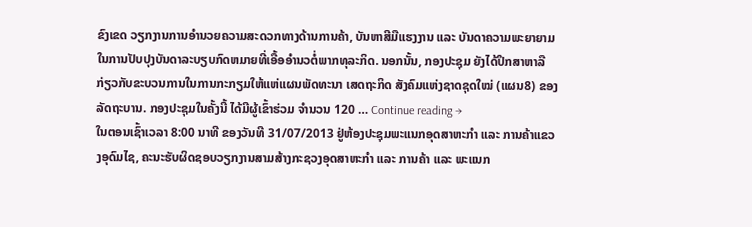ຂົງເຂດ ວຽກງານການອຳນວຍຄວາມສະດວກທາງດ້ານການຄ້າ, ບັນຫາສີມືແຮງງານ ແລະ ບັນດາຄວາມພະຍາຍາມໃນການປັບປຸງບັນດາລະບຽບກົດຫມາຍທີ່ເອື້ອອຳນວຕໍ່ພາກທຸລະກິດ. ນອກນັ້ນ, ກອງປະຊຸມ ຍັງໄດ້ປຶກສາຫາລື ກ່ຽວກັບຂະບວນການໃນການກະກຽມໃຫ້ແຫ່ແຜນພັດທະນາ ເສດຖະກິດ ສັງຄົມແຫ່ງຊາດຊຸດໃໝ່ (ແຜນ8) ຂອງລັດຖະບານ. ກອງປະຊຸມໃນຄັ້ງນີ້ ໄດ້ມີຜູ້ເຂົ້າຮ່ວມ ຈຳນວນ 120 … Continue reading →
ໃນຕອນເຊົ້າເວລາ 8:00 ນາທີ ຂອງວັນທີ 31/07/2013 ຢູ່ຫ້ອງປະຊຸມພະແນກອຸດສາຫະກຳ ແລະ ການຄ້າແຂວງອຸດົມໄຊ, ຄະນະຮັບຜິດຊອບວຽກງານສາມສ້າງກະຊວງອຸດສາຫະກຳ ແລະ ການຄ້າ ແລະ ພະແນກ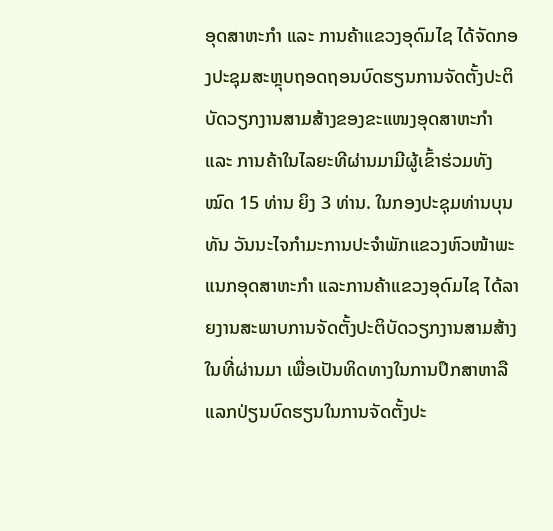ອຸດສາຫະກຳ ແລະ ການຄ້າແຂວງອຸດົມໄຊ ໄດ້ຈັດກອງປະຊຸມສະຫຼຸບຖອດຖອນບົດຮຽນການຈັດຕັ້ງປະຕິບັດວຽກງານສາມສ້າງຂອງຂະແໜງອຸດສາຫະກຳ ແລະ ການຄ້າໃນໄລຍະທີຜ່ານມາມີຜູ້ເຂົ້າຮ່ວມທັງໝົດ 15 ທ່ານ ຍິງ 3 ທ່ານ. ໃນກອງປະຊຸມທ່ານບຸນທັນ ວັນນະໄຈກຳມະການປະຈຳພັກແຂວງຫົວໜ້າພະແນກອຸດສາຫະກຳ ແລະການຄ້າແຂວງອຸດົມໄຊ ໄດ້ລາຍງານສະພາບການຈັດຕັ້ງປະຕິບັດວຽກງານສາມສ້າງໃນທີ່ຜ່ານມາ ເພື່ອເປັນທິດທາງໃນການປຶກສາຫາລືແລກປ່ຽນບົດຮຽນໃນການຈັດຕັ້ງປະ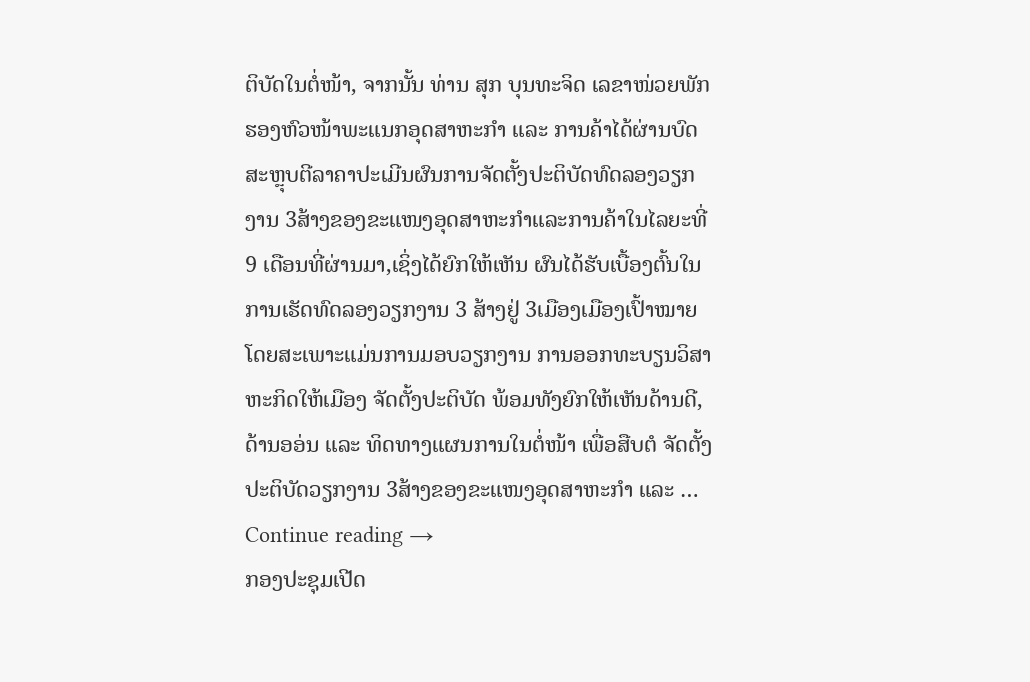ຕິບັດໃນຕໍ່ໜ້າ, ຈາກນັ້ນ ທ່ານ ສຸກ ບຸນທະຈິດ ເລຂາໜ່ວຍພັກຮອງຫົວໜ້າພະແນກອຸດສາຫະກຳ ແລະ ການຄ້າໄດ້ຜ່ານບົດສະຫຼຸບຕີລາຄາປະເມີນຜົນການຈັດຕັ້ງປະຕິບັດທົດລອງວຽກງານ 3ສ້າງຂອງຂະແໜງອຸດສາຫະກຳແລະການຄ້າໃນໄລຍະທີ່ 9 ເດືອນທີ່ຜ່ານມາ,ເຊິ່ງໄດ້ຍົກໃຫ້ເຫັນ ຜົນໄດ້ຮັບເບື້ອງຕົ້ນໃນການເຮັດທົດລອງວຽກງານ 3 ສ້າງຢູ່ 3ເມືອງເມືອງເປົ້າໝາຍ ໂດຍສະເພາະແມ່ນການມອບວຽກງານ ການອອກທະບຽນວິສາຫະກິດໃຫ້ເມືອງ ຈັດຕັ້ງປະຕິບັດ ພ້ອມທັງຍົກໃຫ້ເຫັນດ້ານດີ,ດ້ານອອ່ນ ແລະ ທິດທາງແຜນການໃນຕໍ່ໜ້າ ເພື່ອສືບຕໍ ຈັດຕັ້ງປະຕິບັດວຽກງານ 3ສ້າງຂອງຂະແໜງອຸດສາຫະກຳ ແລະ … Continue reading →
ກອງປະຊຸມເປີດ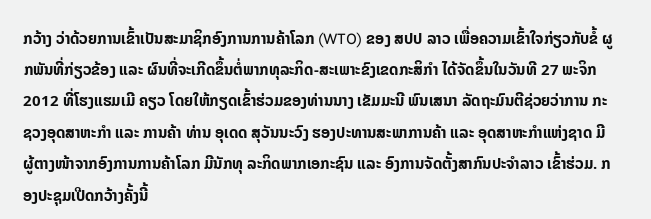ກວ້າງ ວ່າດ້ວຍການເຂົ້າເປັນສະມາຊິກອົງການການຄ້າໂລກ (WTO) ຂອງ ສປປ ລາວ ເພື່ອຄວາມເຂົ້າໃຈກ່ຽວກັບຂໍ້ ຜູກພັນທີ່ກ່ຽວຂ້ອງ ແລະ ຜົນທີ່ຈະເກີດຂຶ້ນຕໍ່ພາກທຸລະກິດ-ສະເພາະຂົງເຂດກະສິກຳ ໄດ້ຈັດຂຶ້ນໃນວັນທີ 27 ພະຈິກ 2012 ທີ່ໂຮງແຮມເມີ ຄຽວ ໂດຍໃຫ້ກຽດເຂົ້າຮ່ວມຂອງທ່ານນາງ ເຂັມມະນີ ພົນເສນາ ລັດຖະມົນຕີຊ່ວຍວ່າການ ກະຊວງອຸດສາຫະກຳ ແລະ ການຄ້າ ທ່ານ ອຸເດດ ສຸວັນນະວົງ ຮອງປະທານສະພາການຄ້າ ແລະ ອຸດສາຫະກຳແຫ່ງຊາດ ມີຜູ້ຕາງໜ້າຈາກອົງການການຄ້າໂລກ ມີນັກທຸ ລະກິດພາກເອກະຊົນ ແລະ ອົງການຈັດຕັ້ງສາກົນປະຈຳລາວ ເຂົ້າຮ່ວມ. ກອງປະຊຸມເປີດກວ້າງຄັ້ງນີ້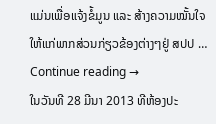ແມ່ນເພື່ອແຈ້ງຂໍ້ມູນ ແລະ ສ້າງຄວາມໝັ້ນໃຈໃຫ້ແກ່ພາກສ່ວນກ່ຽວຂ້ອງຕ່າງໆຢູ່ ສປປ … Continue reading →
ໃນວັນທີ 28 ມີນາ 2013 ທີຫ້ອງປະ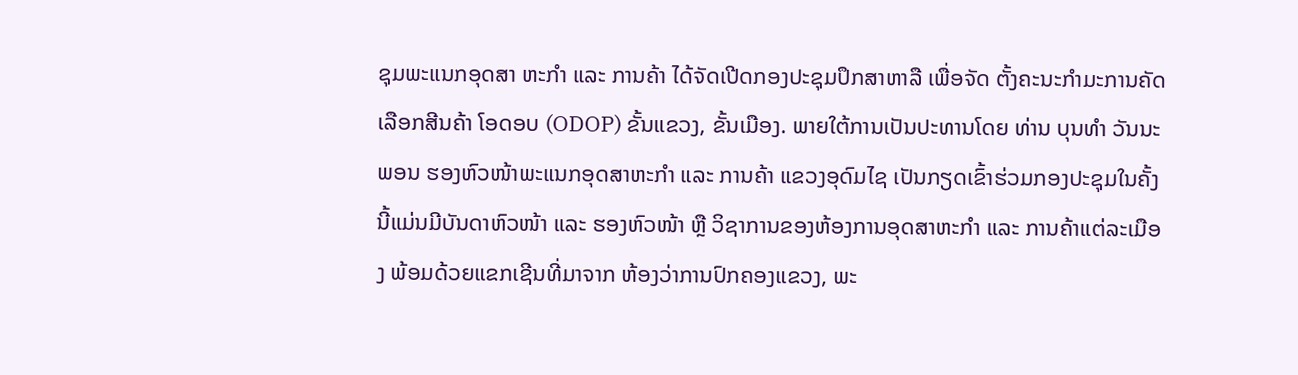ຊຸມພະແນກອຸດສາ ຫະກຳ ແລະ ການຄ້າ ໄດ້ຈັດເປີດກອງປະຊຸມປຶກສາຫາລື ເພື່ອຈັດ ຕັ້ງຄະນະກຳມະການຄັດເລືອກສີນຄ້າ ໂອດອບ (ODOP) ຂັ້ນແຂວງ, ຂັ້ນເມືອງ. ພາຍໃຕ້ການເປັນປະທານໂດຍ ທ່ານ ບຸນທຳ ວັນນະພອນ ຮອງຫົວໜ້າພະແນກອຸດສາຫະກຳ ແລະ ການຄ້າ ແຂວງອຸດົມໄຊ ເປັນກຽດເຂົ້າຮ່ວມກອງປະຊຸມໃນຄັ້ງນີ້ແມ່ນມີບັນດາຫົວໜ້າ ແລະ ຮອງຫົວໜ້າ ຫຼື ວິຊາການຂອງຫ້ອງການອຸດສາຫະກຳ ແລະ ການຄ້າແຕ່ລະເມືອງ ພ້ອມດ້ວຍແຂກເຊີນທີ່ມາຈາກ ຫ້ອງວ່າການປົກຄອງແຂວງ, ພະ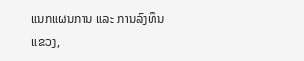ແນກແຜນການ ແລະ ການລົງທຶນແຂວງ,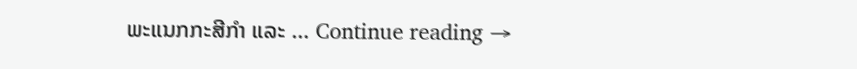ພະແນກກະສີກຳ ແລະ … Continue reading →